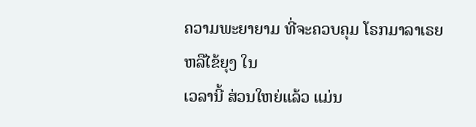ຄວາມພະຍາຍາມ ທີ່ຈະຄວບຄຸມ ໂຣກມາລາເຣຍ ຫລືໄຂ້ຍຸງ ໃນ
ເວລານີ້ ສ່ວນໃຫຍ່ແລ້ວ ແມ່ນ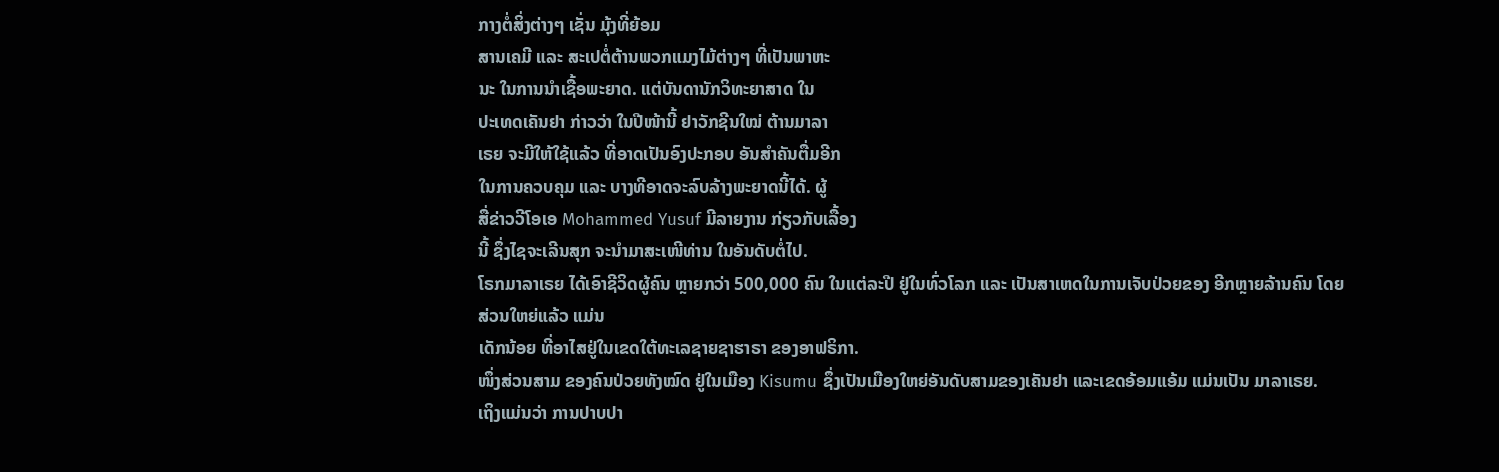ກາງຕໍ່ສິ່ງຕ່າງໆ ເຊັ່ນ ມຸ້ງທີ່ຍ້ອມ
ສານເຄມີ ແລະ ສະເປຕໍ່ຕ້ານພວກແມງໄມ້ຕ່າງໆ ທີ່ເປັນພາຫະ
ນະ ໃນການນຳເຊື້ອພະຍາດ. ແຕ່ບັນດານັກວິທະຍາສາດ ໃນ
ປະເທດເຄັນຢາ ກ່າວວ່າ ໃນປີໜ້ານີ້ ຢາວັກຊີນໃໝ່ ຕ້ານມາລາ
ເຣຍ ຈະມີໃຫ້ໃຊ້ແລ້ວ ທີ່ອາດເປັນອົງປະກອບ ອັນສຳຄັນຕື່ມອີກ
ໃນການຄວບຄຸມ ແລະ ບາງທີອາດຈະລົບລ້າງພະຍາດນີ້ໄດ້. ຜູ້
ສື່ຂ່າວວີໂອເອ Mohammed Yusuf ມີລາຍງານ ກ່ຽວກັບເລື້ອງ
ນີ້ ຊຶ່ງໄຊຈະເລີນສຸກ ຈະນຳມາສະເໜີທ່ານ ໃນອັນດັບຕໍ່ໄປ.
ໂຣກມາລາເຣຍ ໄດ້ເອົາຊີວິດຜູ້ຄົນ ຫຼາຍກວ່າ 500,000 ຄົນ ໃນແຕ່ລະປີ ຢູ່ໃນທົ່ວໂລກ ແລະ ເປັນສາເຫດໃນການເຈັບປ່ວຍຂອງ ອີກຫຼາຍລ້ານຄົນ ໂດຍສ່ວນໃຫຍ່ແລ້ວ ແມ່ນ
ເດັກນ້ອຍ ທີ່ອາໄສຢູ່ໃນເຂດໃຕ້ທະເລຊາຍຊາຮາຣາ ຂອງອາຟຣິກາ.
ໜຶ່ງສ່ວນສາມ ຂອງຄົນປ່ວຍທັງໝົດ ຢູ່ໃນເມືອງ Kisumu ຊຶ່ງເປັນເມືອງໃຫຍ່ອັນດັບສາມຂອງເຄັນຢາ ແລະເຂດອ້ອມແອ້ມ ແມ່ນເປັນ ມາລາເຣຍ.
ເຖິງແມ່ນວ່າ ການປາບປາ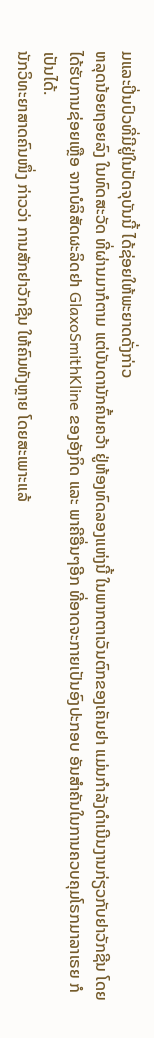ມແລະປິ່ນປົວທີ່ມີຢູ່ໃນປັດຈຸບັນນີ້ ໄດ້ຊ່ອຍໃຫ້ພະຍາດດັ່ງກ່າວ
ຫລຸດນ້ອຍຖອຍລົງ ໃນທົດສະວັດ ທີ່ຜ່ານມາກໍຕາມ ແຕ່ບັນດານັກຄົ້ນຄວ້າ ຢູ່ຫ້ອງທົດລອງແຫ່ງນີ້ ໃນພາກຕາເວັນຕົກຂອງເຄັນຢາ ແມ່ນກຳລັງດຳເນີນງານກ່ຽວກັບຢາວັກຊີນ ໂດຍ
ໄດ້ຮັບການຊ່ອຍເຫຼືອ ຈາກບໍລິສັດຜະລິດຢາ GlaxoSmithKline ຂອງອັງກິດ ແລະ ພາຄີອື່ນໆອີກ ທີ່ອາດຈະກາຍເປັນອົງປະກອບ ອັນສຳຄັນໃນການຄວບຄຸມໂຣກມາລາເຣຍ ກໍ
ເປັນໄດ້.
ນັກວິທະຍາສາດຄົນໜຶ່ງ ກ່າວວ່າ ການສັກຢາວັກຊີນ ໃຫ້ຄົນທັງຫຼາຍ ໂດຍສະເພາະແລ້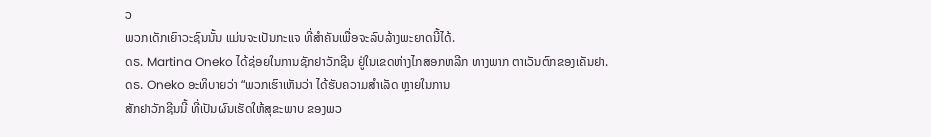ວ
ພວກເດັກເຍົາວະຊົນນັ້ນ ແມ່ນຈະເປັນກະແຈ ທີ່ສຳຄັນເພື່ອຈະລົບລ້າງພະຍາດນີ້ໄດ້.
ດຣ. Martina Oneko ໄດ້ຊ່ອຍໃນການຊັກຢາວັກຊີນ ຢູ່ໃນເຂດຫ່າງໄກສອກຫລີກ ທາງພາກ ຕາເວັນຕົກຂອງເຄັນຢາ.
ດຣ. Oneko ອະທິບາຍວ່າ “ພວກເຮົາເຫັນວ່າ ໄດ້ຮັບຄວາມສຳເລັດ ຫຼາຍໃນການ
ສັກຢາວັກຊີນນີ້ ທີ່ເປັນຜົນເຮັດໃຫ້ສຸຂະພາບ ຂອງພວ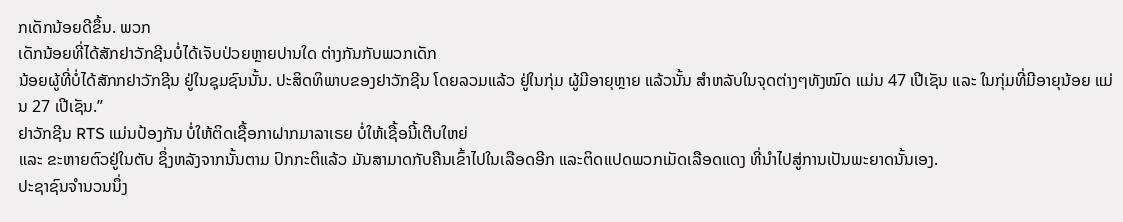ກເດັກນ້ອຍດີຂຶ້ນ. ພວກ
ເດັກນ້ອຍທີ່ໄດ້ສັກຢາວັກຊີນບໍ່ໄດ້ເຈັບປ່ວຍຫຼາຍປານໃດ ຕ່າງກັນກັບພວກເດັກ
ນ້ອຍຜູ້ທີ່ບໍ່ໄດ້ສັກກຢາວັກຊີນ ຢູ່ໃນຊຸມຊົນນັ້ນ. ປະສິດທິພາບຂອງຢາວັກຊີນ ໂດຍລວມແລ້ວ ຢູ່ໃນກຸ່ມ ຜູ້ມີອາຍຸຫຼາຍ ແລ້ວນັ້ນ ສຳຫລັບໃນຈຸດຕ່າງໆທັງໝົດ ແມ່ນ 47 ເປີເຊັນ ແລະ ໃນກຸ່ມທີ່ມີອາຍຸນ້ອຍ ແມ່ນ 27 ເປີເຊັນ.”
ຢາວັກຊີນ RTS ແມ່ນປ້ອງກັນ ບໍ່ໃຫ້ຕິດເຊື້ອກາຝາກມາລາເຣຍ ບໍ່ໃຫ້ເຊື້ອນີ້ເຕີບໃຫຍ່
ແລະ ຂະຫາຍຕົວຢູ່ໃນຕັບ ຊຶ່ງຫລັງຈາກນັ້ນຕາມ ປົກກະຕິແລ້ວ ມັນສາມາດກັບຄືນເຂົ້າໄປໃນເລືອດອີກ ແລະຕິດແປດພວກເມັດເລືອດແດງ ທີ່ນຳໄປສູ່ການເປັນພະຍາດນັ້ນເອງ.
ປະຊາຊົນຈຳນວນນຶ່ງ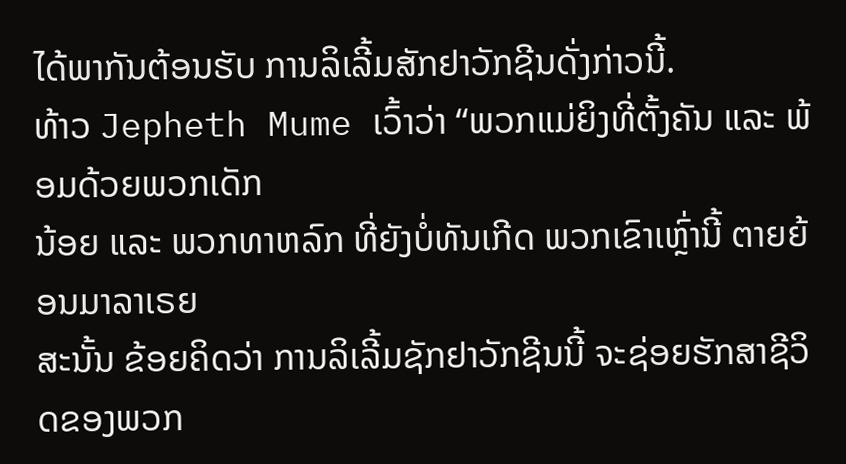ໄດ້ພາກັນຕ້ອນຮັບ ການລິເລີ້ມສັກຢາວັກຊີນດັ່ງກ່າວນີ້.
ທ້າວ Jepheth Mume ເວົ້າວ່າ “ພວກແມ່ຍິງທີ່ຕັ້ງຄັນ ແລະ ພ້ອມດ້ວຍພວກເດັກ
ນ້ອຍ ແລະ ພວກທາຫລົກ ທີ່ຍັງບໍ່ທັນເກີດ ພວກເຂົາເຫຼົ່ານີ້ ຕາຍຍ້ອນມາລາເຣຍ
ສະນັ້ນ ຂ້ອຍຄິດວ່າ ການລິເລີ້ມຊັກຢາວັກຊີນນີ້ ຈະຊ່ອຍຮັກສາຊີວິດຂອງພວກ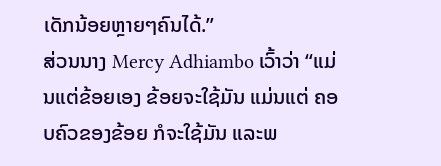ເດັກນ້ອຍຫຼາຍໆຄົນໄດ້.”
ສ່ວນນາງ Mercy Adhiambo ເວົ້າວ່າ “ແມ່ນແຕ່ຂ້ອຍເອງ ຂ້ອຍຈະໃຊ້ມັນ ແມ່ນແຕ່ ຄອບຄົວຂອງຂ້ອຍ ກໍຈະໃຊ້ມັນ ແລະພ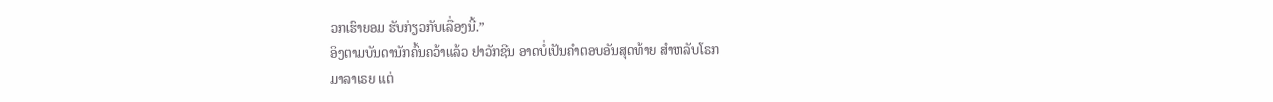ວກເຮົາຍອມ ຮັບກ່ຽວກັບເລື່ອງນີ້.”
ອິງຕາມບັນດານັກຄົ້ນຄວ້າແລ້ວ ຢາວັກຊີນ ອາດບໍ່ເປັນຄຳຕອບອັນສຸດທ້າຍ ສຳຫລັບໂຣກ
ມາລາເຣຍ ແຕ່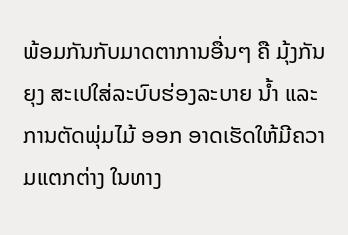ພ້ອມກັນກັບມາດຕາການອື່ນໆ ຄື ມຸ້ງກັນຍຸງ ສະເປໃສ່ລະບົບຮ່ອງລະບາຍ ນ້ຳ ແລະການຕັດພຸ່ມໄມ້ ອອກ ອາດເຮັດໃຫ້ມີຄວາມແຕກຕ່າງ ໃນທາງ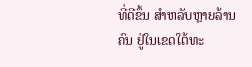ທີ່ດີຂຶ້ນ ສຳຫລັບຫຼາຍລ້ານຄົນ ຢູ່ໃນເຂດໃຕ້ທະ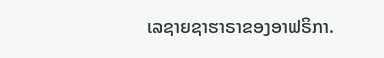ເລຊາຍຊາຮາຣາຂອງອາຟຣິກາ.